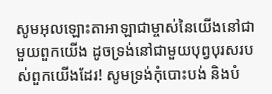សូមអុលឡោះតាអាឡាជាម្ចាស់នៃយើងនៅជាមួយពួកយើង ដូចទ្រង់នៅជាមួយបុព្វបុរសរបស់ពួកយើងដែរ! សូមទ្រង់កុំបោះបង់ និងបំ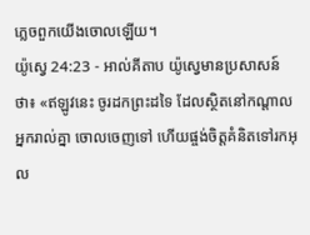ភ្លេចពួកយើងចោលឡើយ។
យ៉ូស្វេ 24:23 - អាល់គីតាប យ៉ូស្វេមានប្រសាសន៍ថា៖ «ឥឡូវនេះ ចូរដកព្រះដទៃ ដែលស្ថិតនៅកណ្តាលអ្នករាល់គ្នា ចោលចេញទៅ ហើយផ្ចង់ចិត្តគំនិតទៅរកអុល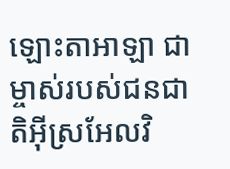ឡោះតាអាឡា ជាម្ចាស់របស់ជនជាតិអ៊ីស្រអែលវិ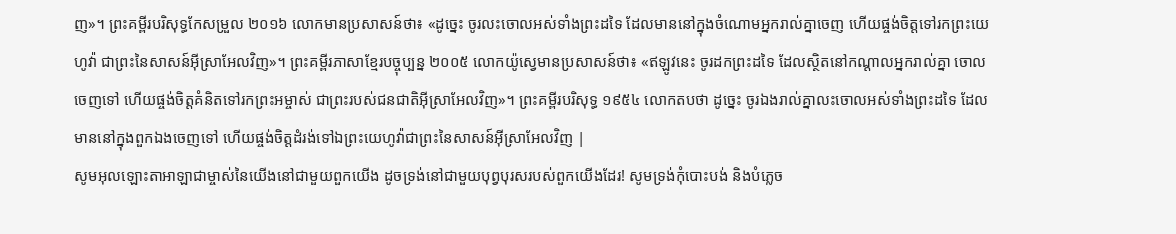ញ»។ ព្រះគម្ពីរបរិសុទ្ធកែសម្រួល ២០១៦ លោកមានប្រសាសន៍ថា៖ «ដូច្នេះ ចូរលះចោលអស់ទាំងព្រះដទៃ ដែលមាននៅក្នុងចំណោមអ្នករាល់គ្នាចេញ ហើយផ្ចង់ចិត្តទៅរកព្រះយេហូវ៉ា ជាព្រះនៃសាសន៍អ៊ីស្រាអែលវិញ»។ ព្រះគម្ពីរភាសាខ្មែរបច្ចុប្បន្ន ២០០៥ លោកយ៉ូស្វេមានប្រសាសន៍ថា៖ «ឥឡូវនេះ ចូរដកព្រះដទៃ ដែលស្ថិតនៅកណ្ដាលអ្នករាល់គ្នា ចោលចេញទៅ ហើយផ្ចង់ចិត្តគំនិតទៅរកព្រះអម្ចាស់ ជាព្រះរបស់ជនជាតិអ៊ីស្រាអែលវិញ»។ ព្រះគម្ពីរបរិសុទ្ធ ១៩៥៤ លោកតបថា ដូច្នេះ ចូរឯងរាល់គ្នាលះចោលអស់ទាំងព្រះដទៃ ដែលមាននៅក្នុងពួកឯងចេញទៅ ហើយផ្ចង់ចិត្តដំរង់ទៅឯព្រះយេហូវ៉ាជាព្រះនៃសាសន៍អ៊ីស្រាអែលវិញ |
សូមអុលឡោះតាអាឡាជាម្ចាស់នៃយើងនៅជាមួយពួកយើង ដូចទ្រង់នៅជាមួយបុព្វបុរសរបស់ពួកយើងដែរ! សូមទ្រង់កុំបោះបង់ និងបំភ្លេច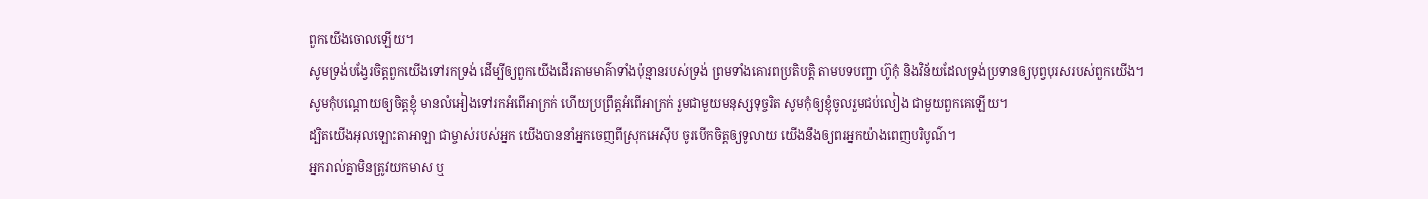ពួកយើងចោលឡើយ។
សូមទ្រង់បង្វែរចិត្តពួកយើងទៅរកទ្រង់ ដើម្បីឲ្យពួកយើងដើរតាមមាគ៌ាទាំងប៉ុន្មានរបស់ទ្រង់ ព្រមទាំងគោរពប្រតិបត្តិ តាមបទបញ្ជា ហ៊ូកុំ និងវិន័យដែលទ្រង់ប្រទានឲ្យបុព្វបុរសរបស់ពួកយើង។
សូមកុំបណ្តោយឲ្យចិត្តខ្ញុំ មានលំអៀងទៅរកអំពើអាក្រក់ ហើយប្រព្រឹត្តអំពើអាក្រក់ រួមជាមួយមនុស្សទុច្ចរិត សូមកុំឲ្យខ្ញុំចូលរួមជប់លៀង ជាមួយពួកគេឡើយ។
ដ្បិតយើងអុលឡោះតាអាឡា ជាម្ចាស់របស់អ្នក យើងបាននាំអ្នកចេញពីស្រុកអេស៊ីប ចូរបើកចិត្តឲ្យទូលាយ យើងនឹងឲ្យពរអ្នកយ៉ាងពេញបរិបូណ៌។
អ្នករាល់គ្នាមិនត្រូវយកមាស ឬ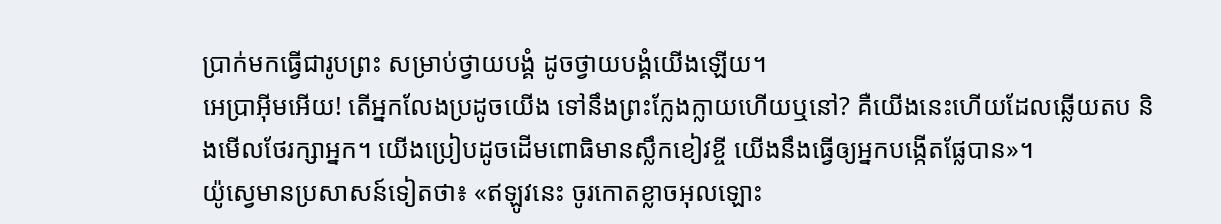ប្រាក់មកធ្វើជារូបព្រះ សម្រាប់ថ្វាយបង្គំ ដូចថ្វាយបង្គំយើងឡើយ។
អេប្រាអ៊ីមអើយ! តើអ្នកលែងប្រដូចយើង ទៅនឹងព្រះក្លែងក្លាយហើយឬនៅ? គឺយើងនេះហើយដែលឆ្លើយតប និងមើលថែរក្សាអ្នក។ យើងប្រៀបដូចដើមពោធិមានស្លឹកខៀវខ្ចី យើងនឹងធ្វើឲ្យអ្នកបង្កើតផ្លែបាន»។
យ៉ូស្វេមានប្រសាសន៍ទៀតថា៖ «ឥឡូវនេះ ចូរកោតខ្លាចអុលឡោះ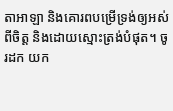តាអាឡា និងគោរពបម្រើទ្រង់ឲ្យអស់ពីចិត្ត និងដោយស្មោះត្រង់បំផុត។ ចូរដក យក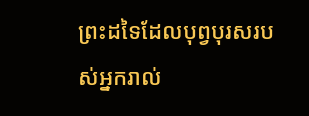ព្រះដទៃដែលបុព្វបុរសរបស់អ្នករាល់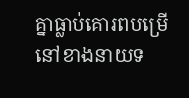គ្នាធ្លាប់គោរពបម្រើនៅខាងនាយទ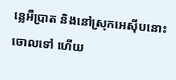ន្លេអឺប្រាត និងនៅស្រុកអេស៊ីបនោះចោលទៅ ហើយ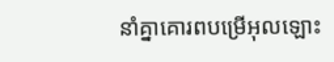នាំគ្នាគោរពបម្រើអុលឡោះ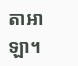តាអាឡា។